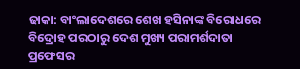ଢାକା: ବାଂଲାଦେଶରେ ଶେଖ ହସିନାଙ୍କ ବିରୋଧରେ ବିଦ୍ରୋହ ପରଠାରୁ ଦେଶ ମୁଖ୍ୟ ପରାମର୍ଶଦାତା ପ୍ରଫେସର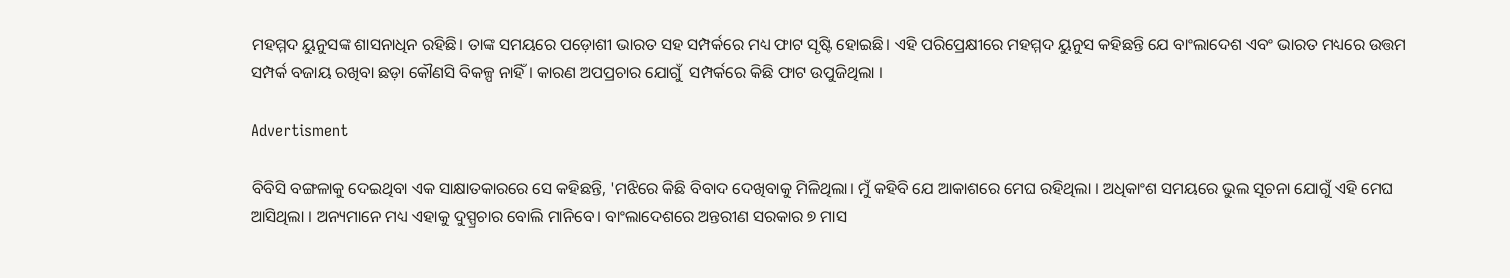ମହମ୍ମଦ ୟୁନୁସଙ୍କ ଶାସନାଧିନ ରହିଛି। ତାଙ୍କ ସମୟରେ ପଡ଼ୋଶୀ ଭାରତ ସହ ସମ୍ପର୍କରେ ମଧ୍ୟ ଫାଟ ସୃଷ୍ଟି ହୋଇଛି। ଏହି ପରିପ୍ରେକ୍ଷୀରେ ମହମ୍ମଦ ୟୁନୁସ କହିଛନ୍ତି ଯେ ବାଂଲାଦେଶ ଏବଂ ଭାରତ ମଧ୍ୟରେ ଉତ୍ତମ ସମ୍ପର୍କ ବଜାୟ ରଖିବା ଛଡ଼ା କୌଣସି ବିକଳ୍ପ ନାହିଁ । କାରଣ ଅପପ୍ରଚାର ଯୋଗୁଁ  ସମ୍ପର୍କରେ କିଛି ଫାଟ ଉପୁଜିଥିଲା ।

Advertisment

ବିବିସି ବଙ୍ଗଳାକୁ ଦେଇଥିବା ଏକ ସାକ୍ଷାତକାରରେ ସେ କହିଛନ୍ତି, 'ମଝିରେ କିଛି ବିବାଦ ଦେଖିବାକୁ ମିଳିଥିଲା। ମୁଁ କହିବି ଯେ ଆକାଶରେ ମେଘ ରହିଥିଲା । ଅଧିକାଂଶ ସମୟରେ ଭୁଲ ସୂଚନା ଯୋଗୁଁ ଏହି ମେଘ ଆସିଥିଲା । ଅନ୍ୟମାନେ ମଧ୍ୟ ଏହାକୁ ଦୁସ୍ପ୍ରଚାର ବୋଲି ମାନିବେ। ବାଂଲାଦେଶରେ ଅନ୍ତରୀଣ ସରକାର ୭ ମାସ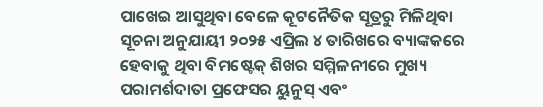ପାଖେଇ ଆସୁଥିବା ବେଳେ କୂଟନୈତିକ ସୂତ୍ରରୁ ମିଳିଥିବା ସୂଚନା ଅନୁଯାୟୀ ୨୦୨୫ ଏପ୍ରିଲ ୪ ତାରିଖରେ ବ୍ୟାଙ୍କକରେ ହେବାକୁ ଥିବା ବିମଷ୍ଟେକ୍ ଶିଖର ସମ୍ମିଳନୀରେ ମୁଖ୍ୟ ପରାମର୍ଶଦାତା ପ୍ରଫେସର ୟୁନୁସ୍ ଏବଂ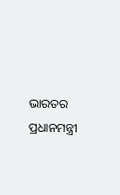ଭାରତର ପ୍ରଧାନମନ୍ତ୍ରୀ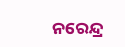ନରେନ୍ଦ୍ର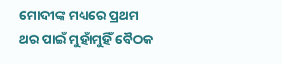ମୋଦୀଙ୍କ ମଧ୍ୟରେ ପ୍ରଥମ ଥର ପାଇଁ ମୁହାଁମୁହିଁ ବୈଠକ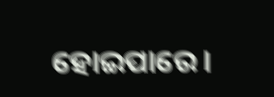ହୋଇପାରେ।